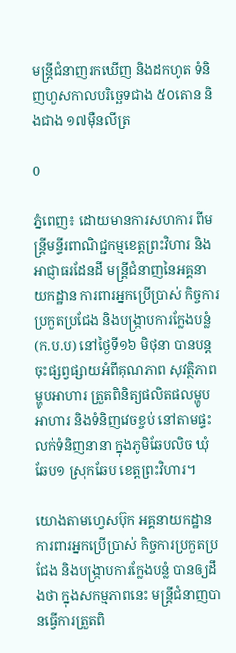មន្ត្រីជំនាញរកឃើញ និងដកហូត ទំនិញហួសកាលបរិច្ឆេទជាង ៥០តោន និងជាង ១៧ម៉ឺនលីត្រ

0

ភ្នំពេញ៖ ដោយមានការសហការ ពីមន្ត្រីមន្ទីរពាណិជ្ជកម្មខេត្តព្រះវិហារ និងអាជ្ញាធរដែនដី មន្ត្រីជំនាញនៃអគ្គនាយកដ្ឋាន ការពារអ្នកប្រើប្រាស់ កិច្ចការប្រកួតប្រជែង និងបង្ក្រាបការក្លែងបន្លំ (ក.ប.ប) នៅថ្ងៃទី១៦ មិថុនា បានបន្តចុះផ្សព្វផ្សាយអំពីគុណភាព សុវត្ថិភាពម្ហូបអាហារ ត្រួតពិនិត្យផលិតផលម្ហូបអាហារ និងទំនិញវេចខ្ចប់ នៅតាមផ្ទះលក់ទំនិញនានា ក្នុងភូមិឆែបលិច ឃុំឆែប១ ស្រុកឆែប ខេត្តព្រះវិហារ។

យោងតាមហ្វេសប៊ុក អគ្គនាយកដ្ឋាន ការពារអ្នកប្រើប្រាស់ កិច្ចការប្រកួតប្រជែង និងបង្ក្រាបការក្លែងបន្លំ បានឲ្យដឹងថា ក្នុងសកម្មភាពនេះ មន្ត្រីជំនាញបានធ្វើការត្រួតពិ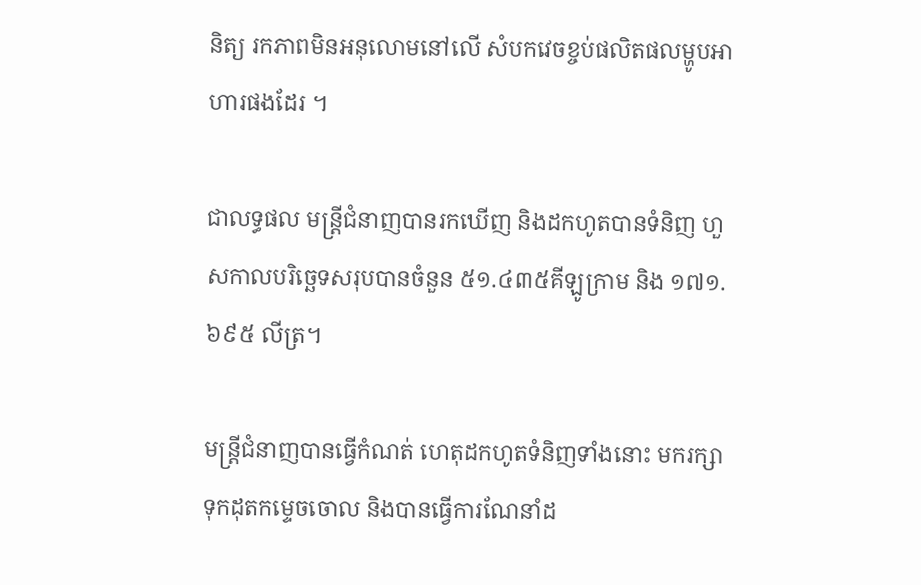និត្យ រកភាពមិនអនុលោមនៅលើ សំបកវេចខ្ចប់ផលិតផលម្ហូបអាហារផងដែរ ។

ជាលទ្ធផល មន្ត្រីជំនាញបានរកឃើញ និងដកហូតបានទំនិញ ហួសកាលបរិច្ឆេទសរុបបានចំនួន ៥១.៤៣៥គីឡូក្រាម និង ១៧១.៦៩៥ លីត្រ។

មន្រ្តីជំនាញបានធ្វើកំណត់ ហេតុដកហូតទំនិញទាំងនោះ មករក្សាទុកដុតកម្ទេចចោល និងបានធ្វើការណែនាំដ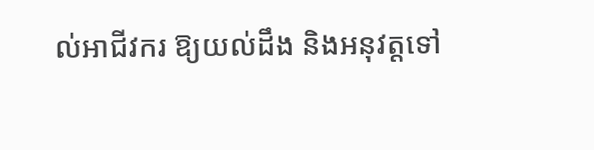ល់អាជីវករ ឱ្យយល់ដឹង និងអនុវត្តទៅ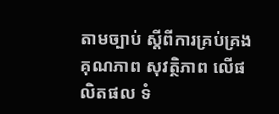តាមច្បាប់ ស្តីពីការគ្រប់គ្រងគុណភាព សុវត្ថិភាព លើផលិតផល ទំ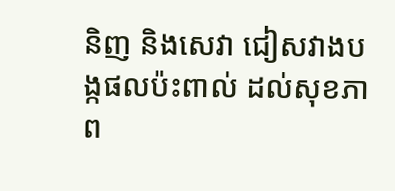និញ និងសេវា ជៀសវាងបង្កផលប៉ះពាល់ ដល់សុខភាព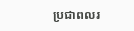ប្រជាពលរ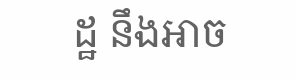ដ្ឋ នឹងអាច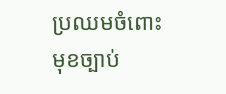ប្រឈមចំពោះមុខច្បាប់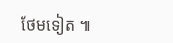ថែមទៀត ៕